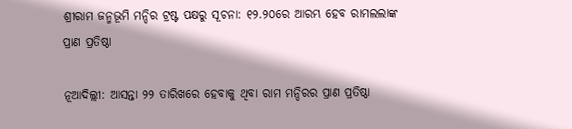ଶ୍ରୀରାମ ଜନ୍ମଭୂମି ମନ୍ଦିର ଟ୍ରଷ୍ଟ ପକ୍ଷରୁ ସୂଚନା: ୧୨.୨୦ରେ ଆରମ୍ଭ ହେବ ରାମଲଲାଙ୍କ ପ୍ରାଣ ପ୍ରତିଷ୍ଠା

ନୂଆଦିଲ୍ଲୀ: ଆସନ୍ତା ୨୨ ତାରିଖରେ ହେବାକୁ ଥିବା ରାମ ମନ୍ଦିରର ପ୍ରାଣ ପ୍ରତିଷ୍ଠା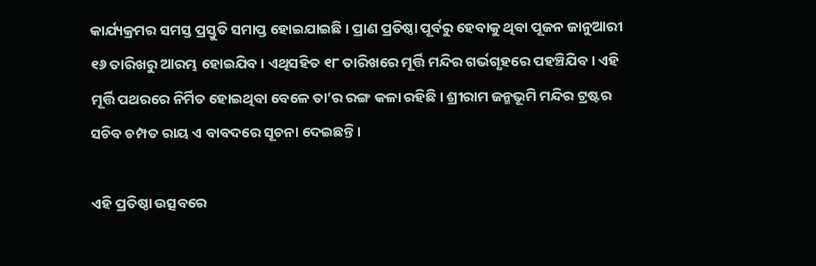କାର୍ଯ୍ୟକ୍ରମର ସମସ୍ତ ପ୍ରସ୍ତୁତି ସମାପ୍ତ ହୋଇଯାଇଛି । ପ୍ରାଣ ପ୍ରତିଷ୍ଠା ପୂର୍ବରୁ ହେବାକୁ ଥିବା ପୂଜନ ଜାନୁଆରୀ ୧୬ ତାରିଖରୁ ଆରମ୍ଭ ହୋଇଯିବ । ଏଥିସହିତ ୧୮ ତାରିଖରେ ମୂର୍ତ୍ତି ମନ୍ଦିର ଗର୍ଭଗୃହରେ ପହଞ୍ଚିଯିବ । ଏହି ମୂର୍ତ୍ତି ପଥରରେ ନିର୍ମିତ ହୋଇଥିବା ବେଳେ ତା’ର ରଙ୍ଗ କଳା ରହିଛି । ଶ୍ରୀରାମ ଜନ୍ମଭୂମି ମନ୍ଦିର ଟ୍ରଷ୍ଟର ସଚିବ ଚମ୍ପତ ରାୟ ଏ ବାବଦରେ ସୂଚନା ଦେଇଛନ୍ତି ।

ଏହି ପ୍ରତିଷ୍ଠା ଉତ୍ସବରେ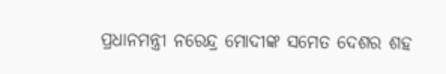ପ୍ରଧାନମନ୍ତ୍ରୀ ନରେନ୍ଦ୍ର ମୋଦୀଙ୍କ ସମେତ ଦେଶର ଶହ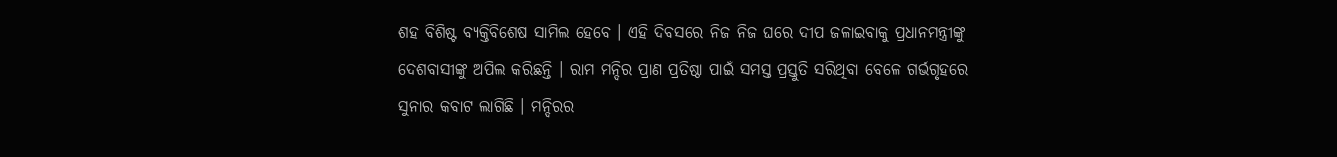ଶହ ବିଶିଷ୍ଟ ବ୍ୟକ୍ତିବିଶେଷ ସାମିଲ ହେବେ । ଏହି ଦିବସରେ ନିଜ ନିଜ ଘରେ ଦୀପ ଜଳାଇବାକୁ ପ୍ରଧାନମନ୍ତ୍ରୀଙ୍କୁ ଦେଶବାସୀଙ୍କୁ ଅପିଲ କରିଛନ୍ତି । ରାମ ମନ୍ଦିର ପ୍ରାଣ ପ୍ରତିଷ୍ଠା ପାଇଁ ସମସ୍ତ ପ୍ରସ୍ତୁତି ସରିଥିବା ବେଳେ ଗର୍ଭଗୃହରେ ସୁନାର କବାଟ ଲାଗିଛି । ମନ୍ଦିରର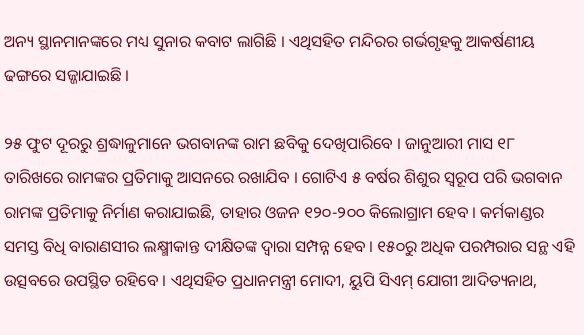ଅନ୍ୟ ସ୍ଥାନମାନଙ୍କରେ ମଧ୍ୟ ସୁନାର କବାଟ ଲାଗିଛି । ଏଥିସହିତ ମନ୍ଦିରର ଗର୍ଭଗୃହକୁ ଆକର୍ଷଣୀୟ ଢଙ୍ଗରେ ସଜ୍ଜାଯାଇଛି ।

୨୫ ଫୁଟ ଦୂରରୁ ଶ୍ରଦ୍ଧାଳୁମାନେ ଭଗବାନଙ୍କ ରାମ ଛବିକୁ ଦେଖିପାରିବେ । ଜାନୁଆରୀ ମାସ ୧୮ ତାରିଖରେ ରାମଙ୍କର ପ୍ରତିମାକୁ ଆସନରେ ରଖାଯିବ । ଗୋଟିଏ ୫ ବର୍ଷର ଶିଶୁର ସ୍ୱରୂପ ପରି ଭଗବାନ ରାମଙ୍କ ପ୍ରତିମାକୁ ନିର୍ମାଣ କରାଯାଇଛି, ତାହାର ଓଜନ ୧୨୦-୨୦୦ କିଲୋଗ୍ରାମ ହେବ । କର୍ମକାଣ୍ଡର ସମସ୍ତ ବିଧି ବାରାଣସୀର ଲକ୍ଷ୍ମୀକାନ୍ତ ଦୀକ୍ଷିତଙ୍କ ଦ୍ୱାରା ସମ୍ପନ୍ନ ହେବ । ୧୫୦ରୁ ଅଧିକ ପରମ୍ପରାର ସନ୍ଥ ଏହି ଉତ୍ସବରେ ଉପସ୍ଥିତ ରହିବେ । ଏଥିସହିତ ପ୍ରଧାନମନ୍ତ୍ରୀ ମୋଦୀ, ୟୁପି ସିଏମ୍ ଯୋଗୀ ଆଦିତ୍ୟନାଥ,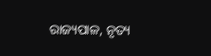ରାଜ୍ୟପାଳ, ନୃତ୍ୟ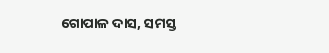ଗୋପାଳ ଦାସ, ସମସ୍ତ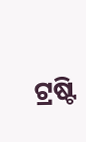ଟ୍ରଷ୍ଟି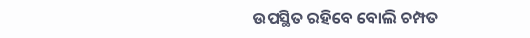ଉପସ୍ଥିତ ରହିବେ ବୋଲି ଚମ୍ପତ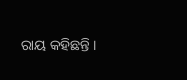ରାୟ କହିଛନ୍ତି ।